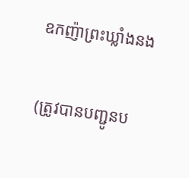ឧកញ៉ាព្រះឃ្លាំងនង

(ត្រូវបានបញ្ជូនប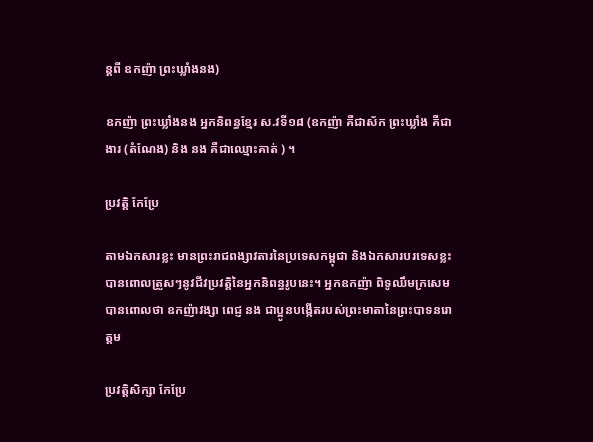ន្តពី ឧកញ៉ា ព្រះឃ្លាំងនង)

ឧកញ៉ា ព្រះឃ្លាំងនង អ្នកនិពន្ធខ្មែរ ស.វទី១៨ (ឧកញ៉ា គឺជាស័ក ព្រះឃ្លាំង គឺជាងារ (តំណែង) និង នង គឺជាឈ្មោះគាត់ ) ។

ប្រវត្តិ កែប្រែ

តាមឯកសារខ្លះ មានព្រះរាជពង្សាវតារនៃប្រទេសកម្ពុជា និងឯកសារបរទេសខ្លះបានពោលត្រួសៗនូវជីវប្រវត្តិនៃអ្នកនិពន្ធរូបនេះ។ អ្នកឧកញ៉ា ពិទូឈឹមក្រសេមបានពោលថា ឧកញ៉ាវង្សា ពេជ្ញ នង ជាប្អូនបង្កើតរបស់ព្រះមាតានៃព្រះបាទនរោត្ដម

ប្រវត្តិសិក្សា កែប្រែ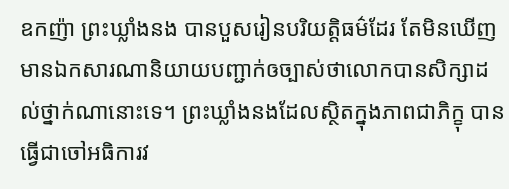ឧកញ៉ា ព្រះឃ្លាំងនង បានបួសរៀនបរិយត្តិធម៌ដែរ តែមិនឃើញមានឯកសារណានិយាយបញ្ជាក់ឲច្បាស់ថាលោកបានសិក្សាដល់ថ្នាក់ណានោះទេ។ ព្រះឃ្លាំងនងដែលស្ថិតក្នុងភាពជាភិក្ខុ បានធ្វើជាចៅអធិការវ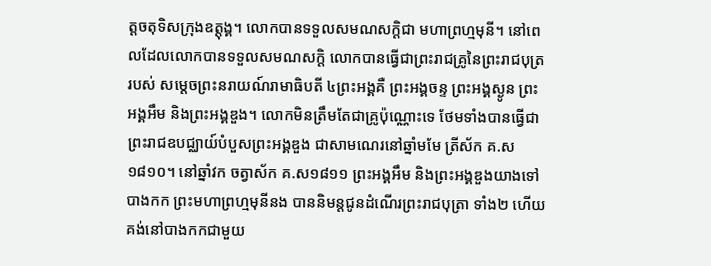ត្តចតុទិសក្រុងឧត្តុង្គ។ លោកបានទទួលសមណសក្តិជា មហាព្រហ្មមុនី។ នៅពេលដែលលោកបានទទួលសមណសក្តិ លោកបានធ្វើជាព្រះរាជគ្រូនៃព្រះរាជបុត្ររបស់ សម្តេចព្រះនរាយណ៍រាមាធិបតី ៤ព្រះអង្គគឺ ព្រះអង្គចន្ទ ព្រះអង្គស្ងូន ព្រះអង្គអឹម និងព្រះអង្គឌួង។ លោកមិនត្រឹមតែជាគ្រូប៉ុណ្ណោះទេ ថែមទាំងបានធ្វើជាព្រះរាជឧបជ្ឈាយ៍បំបួសព្រះអង្គឌួង ជាសាមណេរនៅឆ្នាំមមែ ត្រីស័ក គ.ស១៨១០។ នៅឆ្នាំវក ចត្វាស័ក គ.ស១៨១១ ព្រះអង្គអឹម និងព្រះអង្គឌួងយាងទៅបាងកក ព្រះមហាព្រហ្មមុនីនង បាននិមន្តជូនដំណើរព្រះរាជបុត្រា ទាំង២ ហើយគង់នៅបាងកកជាមួយ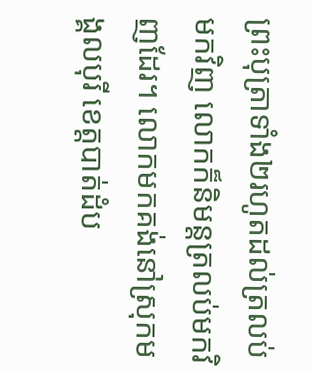ព្រះបុត្រាទាំង២រហូតដល់ត្រលប់មកវិញ លោកក៏និមន្តត្រលប់មកវិញដែរ។ លោកមកគង់នៅស្រុកមង្គលបុរី ខេត្តបាត់ដំប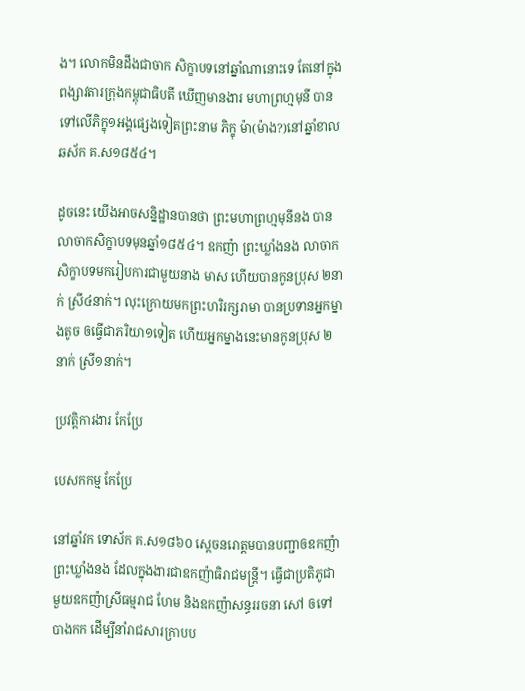ង។ លោកមិនដឹងជាចាក សិក្ខាបទនៅឆ្នាំណានោះទេ តែនៅក្នុងពង្សាវតារក្រុងកម្ពុជាធិបតី ឃើញមានងារ មហាព្រហ្មមុនី បានទៅលើភិក្ខុ១អង្គផ្សេងទៀតព្រះនាម ភិក្ខុ ម៉ា(ម៉ាង?)នៅឆ្នាំខាល ឆស័ក គ.ស១៨៥៤។

ដូចនេះ យើងអាចសន្និដ្ឋានបានថា ព្រះមហាព្រហ្មមុនីនង បានលាចាកសិក្ខាបទមុនឆ្នាំ១៨៥៤។ ឧកញ៉ា ព្រះឃ្លាំងនង លាចាកសិក្ខាបទមករៀបការជាមួយនាង មាស ហើយបានកូនប្រុស ២នាក់ ស្រី៤នាក់។ លុះក្រោយមកព្រះហរិរក្សរាមា បានប្រទានអ្នកម្នាងតូច ឲធើ្វជាភរិយា១ទៀត ហើយអ្នកម្នាងនេះមានកូនប្រុស ២នាក់ ស្រី១នាក់។

ប្រវត្តិការងារ កែប្រែ

បេសកកម្ម កែប្រែ

នៅឆ្នាំវក ទោស័ក គ.ស១៨៦០ ស្តេចនរោត្ដមបានបញ្ជាឲឧកញ៉ាព្រះឃ្លាំងនង ដែលក្នុងងារជាឧកញ៉ាធិរាជមន្ត្រី។ ធើ្វជាប្រតិភូជាមួយឧកញ៉ាស្រីធម្មរាជ ហែម និងឧកញ៉ាសន្ធររចនា សៅ ឲទៅបាងកក ដើម្បីនាំរាជសារក្រាបប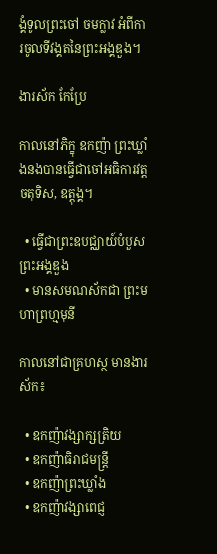ង្គំទូលព្រះចៅ ចមក្លាវ អំពីការចូលទីវង្គតនៃព្រះអង្គឌួង។

ងារស័ក កែប្រែ

កាលនៅភិក្ខុ ឧកញ៉ា ព្រះឃ្លាំងនងបានធើ្វជាចៅអធិការវត្តចតុទិស, ឧត្តុង្គ។

  • ធើ្វជាព្រះឧបជ្ឈាយ៍បំបួសព្រះអង្គឌួង
  • មានសមណស័កជា ព្រះមហាព្រហ្មមុនី

កាលនៅជាគ្រហស្ថ មានងារស័ក៖

  • ឧកញ៉ាវង្សាក្សត្រិយ
  • ឧកញ៉ាធិរាជមន្រ្តី
  • ឧកញ៉ាព្រះឃ្លាំង
  • ឧកញ៉ាវង្សាពេជ្ញ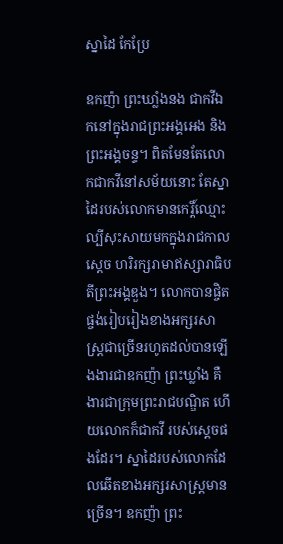ស្នាដៃ កែប្រែ

ឧកញ៉ា ព្រះឃាំ្លងនង ជាកវីឯកនៅក្នុងរាជព្រះអង្គអេង និងព្រះអង្គចន្ទ។ ពិតមែនតែលោកជាកវីនៅសម័យនោះ តែស្នាដៃរបស់លោកមានកេរ្តិ៍ឈ្មោះល្បីសុះសាយមកក្នុងរាជកាលស្តេច ហរិរក្សរាមាឥស្សារាធិបតីព្រះអង្គឌួង។ លោកបានផ្ចិតផ្ចង់រៀបរៀងខាងអក្សរសាស្រ្តជាច្រើនរហូតដល់បានឡើងងារជាឧកញ៉ា ព្រះឃ្លាំង គឺងារជាក្រុមព្រះរាជបណ្ឌិត ហើយលោកក៏ជាកវី របស់ស្តេចផងដែរ។ ស្នាដៃរបស់លោកដែលឆើតខាងអក្សរសាស្ត្រមានច្រើន។ ឧកញ៉ា ព្រះ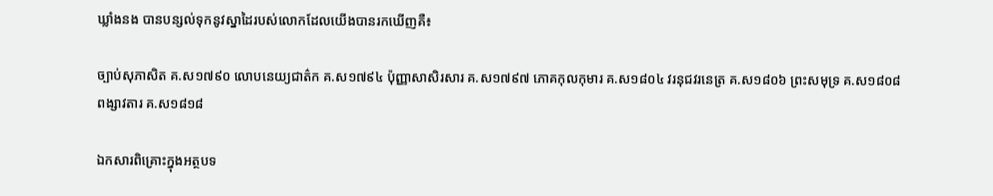ឃ្លាំងនង បានបន្សល់ទុកនូវស្នាដៃរបស់លោកដែលយើងបានរកឃើញគឺ៖

ច្បាប់សុភាសិត គ.ស១៧៩០ លោបនេយ្យជាត៌ក គ.ស១៧៩៤ ប៉ុញ្ញាសាសិរសារ គ.ស១៧៩៧ ភោគកុលកុមារ គ.ស១៨០៤ វរនុជវរនេត្រ គ.ស១៨០៦ ព្រះសមុទ្រ គ.ស១៨០៨ ពង្សាវតារ គ.ស១៨១៨

ឯកសារពិគ្រោះក្នុងអត្ថបទ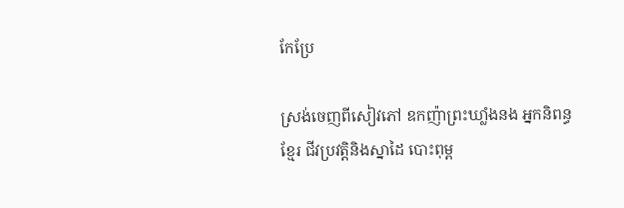កែប្រែ

ស្រង់ចេញពីសៀវភៅ ឧកញ៉ាព្រះឃាំ្លងនង អ្នកនិពន្ធខ្មែរ ជីវប្រវត្តិនិងស្នាដៃ បោះពុម្ព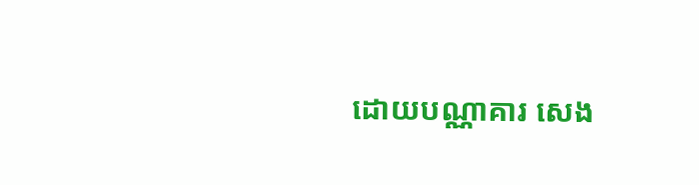ដោយបណ្ណាគារ សេង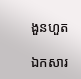ងួនហួត

ឯកសារ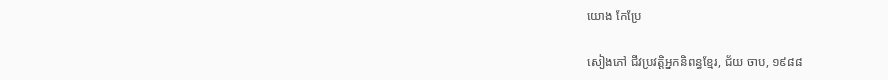យោង កែប្រែ

សៀងភៅ ជីវប្រវត្តិអ្នកនិពន្ធខ្មែរ, ជ័យ ចាប, ១៩៨៨